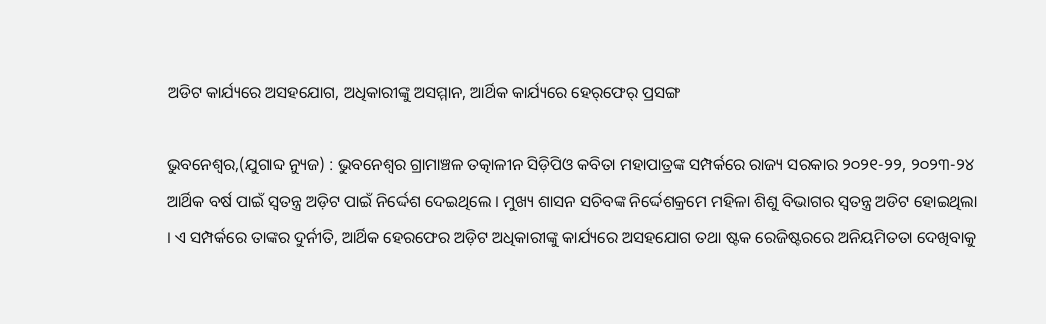ଅଡିଟ କାର୍ଯ୍ୟରେ ଅସହଯୋଗ, ଅଧିକାରୀଙ୍କୁ ଅସମ୍ମାନ, ଆର୍ଥିକ କାର୍ଯ୍ୟରେ ହେର୍‌ଫେର୍ ପ୍ରସଙ୍ଗ

ଭୁବନେଶ୍ୱର,(ଯୁଗାବ୍ଦ ନ୍ୟୁଜ) : ଭୁବନେଶ୍ୱର ଗ୍ରାମାଞ୍ଚଳ ତତ୍କାଳୀନ ସିଡ଼ିପିଓ କବିତା ମହାପାତ୍ରଙ୍କ ସମ୍ପର୍କରେ ରାଜ୍ୟ ସରକାର ୨୦୨୧-୨୨, ୨୦୨୩-୨୪ ଆର୍ଥିକ ବର୍ଷ ପାଇଁ ସ୍ୱତନ୍ତ୍ର ଅଡ଼ିଟ ପାଇଁ ନିର୍ଦ୍ଦେଶ ଦେଇଥିଲେ । ମୁଖ୍ୟ ଶାସନ ସଚିବଙ୍କ ନିର୍ଦ୍ଦେଶକ୍ରମେ ମହିଳା ଶିଶୁ ବିଭାଗର ସ୍ୱତନ୍ତ୍ର ଅଡିଟ ହୋଇଥିଲା । ଏ ସମ୍ପର୍କରେ ତାଙ୍କର ଦୁର୍ନୀତି, ଆର୍ଥିକ ହେରଫେର ଅଡ଼ିଟ ଅଧିକାରୀଙ୍କୁ କାର୍ଯ୍ୟରେ ଅସହଯୋଗ ତଥା ଷ୍ଟକ ରେଜିଷ୍ଟରରେ ଅନିୟମିତତା ଦେଖିବାକୁ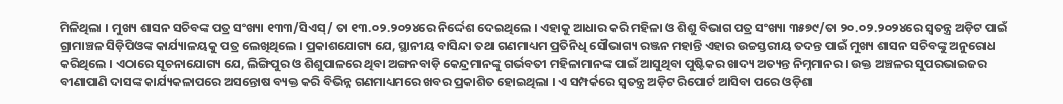ମିଳିଥିଲା । ମୁଖ୍ୟ ଶାସନ ସଚିବଙ୍କ ପତ୍ର ସଂଖ୍ୟା ୧୩୩/ସିଏସ୍‌/ ତା ୧୩.୦୨.୨୦୨୪ରେ ନିର୍ଦ୍ଦେଶ ଦେଇଥିଲେ । ଏହାକୁ ଆଧାର କରି ମହିଳା ଓ ଶିଶୁ ବିଭାଗ ପତ୍ର ସଂଖ୍ୟା ୩୫୭୯/ତା ୨୦.୦୨.୨୦୨୪ରେ ସ୍ୱତନ୍ତ୍ର ଅଡ଼ିଟ ପାଇଁ ଗ୍ରାମାଞ୍ଚଳ ସିଡ଼ିପିଓଙ୍କ କାର୍ଯ୍ୟାଳୟକୁ ପତ୍ର ଲେଖିଥିଲେ । ପ୍ରକାଶଯୋଗ୍ୟ ଯେ, ସ୍ଥାନୀୟ ବାସିନ୍ଦା ତଥା ଗଣମାଧ୍ୟମ ପ୍ରତିନିଧି ସୌଭାଗ୍ୟ ରଞ୍ଜନ ମହାନ୍ତି ଏହାର ଉଚ୍ଚସ୍ତରୀୟ ତଦନ୍ତ ପାଇଁ ମୁଖ୍ୟ ଶାସନ ସଚିବଙ୍କୁ ଅନୁରୋଧ କରିଥିଲେ । ଏଠାରେ ସୂଚନାଯୋଗ୍ୟ ଯେ, ଲିଙ୍ଗିପୁର ଓ ଶିଶୁପାଳରେ ଥିବା ଅଙ୍ଗନବାଡ଼ି କେନ୍ଦ୍ରମାନଙ୍କୁ ଗର୍ଭବତୀ ମହିଳାମାନଙ୍କ ପାଇଁ ଆସୁଥିବା ପୁଷ୍ଟିକର ଖାଦ୍ୟ ଅତ୍ୟନ୍ତ ନିମ୍ନମାନର । ଉକ୍ତ ଅଞ୍ଚଳର ସୁପରଭାଇଜର ବୀଣାପାଣି ଦାସଙ୍କ କାର୍ଯ୍ୟକଳାପରେ ଅସନ୍ତୋଷ ବ୍ୟକ୍ତ କରି ବିଭିନ୍ନ ଗଣମାଧ୍ୟମରେ ଖବର ପ୍ରକାଶିତ ହୋଇଥିଲା । ଏ ସମ୍ପର୍କରେ ସ୍ୱତନ୍ତ୍ର ଅଡ଼ିଟ ରିପୋର୍ଟ ଆସିବା ପରେ ଓଡ଼ିଶା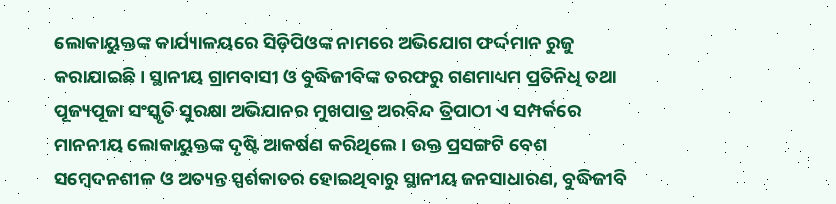ଲୋକାୟୁକ୍ତଙ୍କ କାର୍ଯ୍ୟାଳୟରେ ସିଡ଼ିପିଓଙ୍କ ନାମରେ ଅଭିଯୋଗ ଫର୍ଦ୍ଦମାନ ରୁଜୁ କରାଯାଇଛି । ସ୍ଥାନୀୟ ଗ୍ରାମବାସୀ ଓ ବୁଦ୍ଧିଜୀବିଙ୍କ ତରଫରୁ ଗଣମାଧ୍ୟମ ପ୍ରତିନିଧି ତଥା ପୂଜ୍ୟପୂଜା ସଂସ୍କୃତି ସୁରକ୍ଷା ଅଭିଯାନର ମୁଖପାତ୍ର ଅରବିନ୍ଦ ତ୍ରିପାଠୀ ଏ ସମ୍ପର୍କରେ ମାନନୀୟ ଲୋକାୟୁକ୍ତଙ୍କ ଦୃଷ୍ଟି ଆକର୍ଷଣ କରିଥିଲେ । ଉକ୍ତ ପ୍ରସଙ୍ଗଟି ବେଶ ସମ୍ବେଦନଶୀଳ ଓ ଅତ୍ୟନ୍ତ ସ୍ପର୍ଶକାତର ହୋଇଥିବାରୁ ସ୍ଥାନୀୟ ଜନସାଧାରଣ, ବୁଦ୍ଧିଜୀବି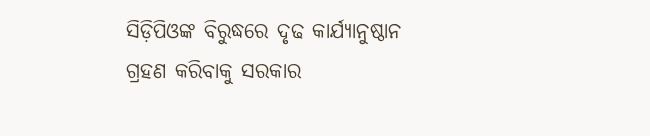ସିଡ଼ିପିଓଙ୍କ ବିରୁଦ୍ଧରେ ଦୃଢ କାର୍ଯ୍ୟାନୁଷ୍ଠାନ ଗ୍ରହଣ କରିବାକୁ ସରକାର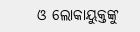ଓ ଲୋକାୟୁକ୍ତଙ୍କୁ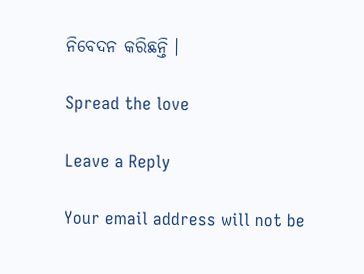ନିବେଦନ କରିଛନ୍ତି ।

Spread the love

Leave a Reply

Your email address will not be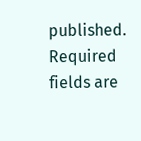published. Required fields are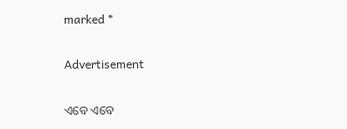marked *

Advertisement

ଏବେ ଏବେ